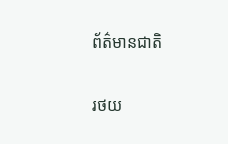ព័ត៌មានជាតិ

រថយ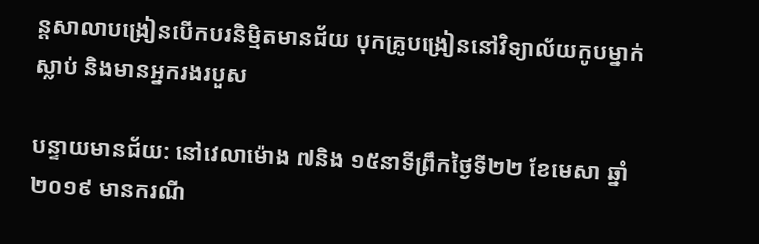ន្តសាលាបង្រៀនបើកបរនិម្មិតមានជ័យ បុកគ្រូបង្រៀននៅវិទ្យាល័យកូបម្នាក់ស្លាប់ និងមានអ្នករងរបួស

បន្ទាយមានជ័យ: នៅវេលាម៉ោង ៧និង ១៥នាទីព្រឹកថ្ងៃទី២២ ខែមេសា ឆ្នាំ២០១៩ មានករណី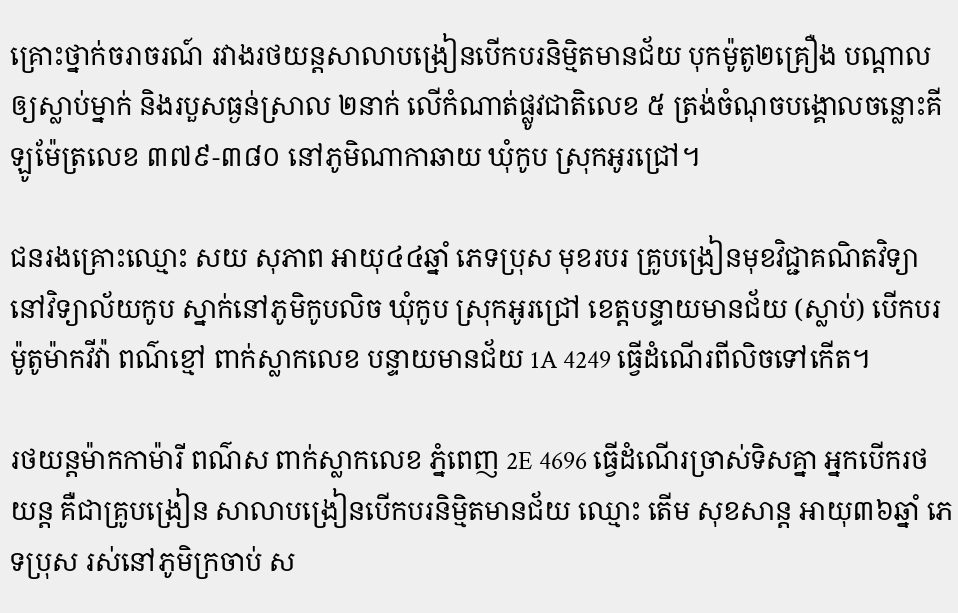គ្រោះថ្នាក់ចរាចរណ៍ រវាងរថយន្តសាលាបង្រៀនបើកបរនិម្មិតមានជ័យ បុកម៉ូតូ២គ្រឿង បណ្ដាលឲ្យស្លាប់ម្នាក់ និងរបួសធ្ងន់ស្រាល ២នាក់ លើកំណាត់ផ្លូវជាតិលេខ ៥ ត្រង់ចំណុចបង្គោលចន្លោះគីឡូម៉ែត្រលេខ ៣៧៩-៣៨០ នៅភូមិណាកាឆាយ ឃុំកូប ស្រុកអូរជ្រៅ។

ជនរងគ្រោះឈ្មោះ សយ សុភាព អាយុ៤៤ឆ្នាំ ភេទប្រុស មុខរបរ គ្រូបង្រៀនមុខវិជ្ជាគណិតវិទ្យា នៅវិទ្យាល័យកូប ស្នាក់នៅភូមិកូបលិច ឃុំកូប ស្រុកអូរជ្រៅ ខេត្តបន្ទាយមានជ័យ (ស្លាប់) បើកបរម៉ូតូម៉ាកវីវ៉ា ពណ៌ខ្មៅ ពាក់ស្លាកលេខ បន្ទាយមានជ័យ 1A 4249 ធ្វើដំណើរពីលិចទៅកើត។

រថយន្តម៉ាកកាម៉ារី ពណ៌ស ពាក់ស្លាកលេខ ភ្នំពេញ 2E 4696 ធ្វើដំណើរច្រាស់ទិសគ្នា អ្នកបើករថយន្ត គឺជាគ្រូបង្រៀន សាលាបង្រៀនបើកបរនិម្មិតមានជ័យ ឈ្មោះ តើម សុខសាន្ត អាយុ៣៦ឆ្នាំ ភេទប្រុស រស់នៅភូមិក្រចាប់ ស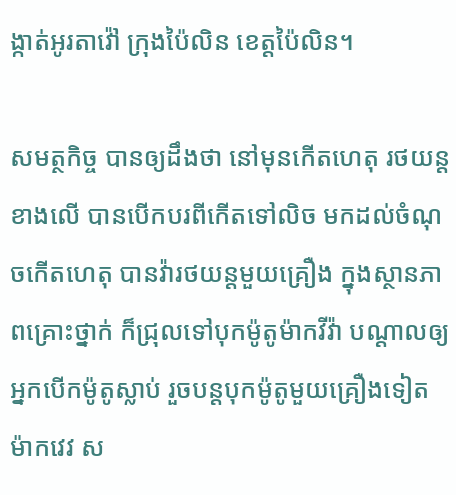ង្កាត់អូរតាវ៉ៅ ក្រុងប៉ៃលិន ខេត្តប៉ៃលិន។

សមត្ថកិច្ច បានឲ្យដឹងថា នៅមុនកើតហេតុ រថយន្តខាងលើ បានបើកបរពីកើតទៅលិច មកដល់ចំណុចកើតហេតុ បានវ៉ារថយន្តមួយគ្រឿង ក្នុងស្ថានភាពគ្រោះថ្នាក់ ក៏ជ្រុលទៅបុកម៉ូតូម៉ាកវីវ៉ា បណ្តាលឲ្យអ្នកបើកម៉ូតូស្លាប់ រួចបន្តបុកម៉ូតូមួយគ្រឿងទៀត ម៉ាកវេវ ស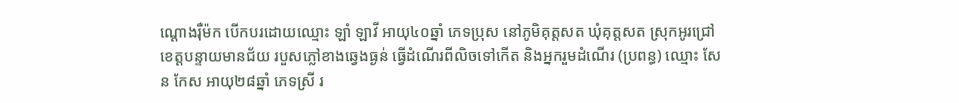ណ្តោងរ៉ឺម៉ក បើកបរដោយឈ្មោះ ឡាំ ឡាវី អាយុ៤០ឆ្នាំ ភេទប្រុស នៅភូមិគុត្តសត ឃុំគុត្តសត ស្រុកអូរជ្រៅ ខេត្តបន្ទាយមានជ័យ របួសភ្លៅខាងឆ្វេងធ្ងន់ ធ្វើដំណើរពីលិចទៅកើត និងអ្នករួមដំណើរ (ប្រពន្ធ) ឈ្មោះ សែន កែស អាយុ២៨ឆ្នាំ ភេទស្រី រ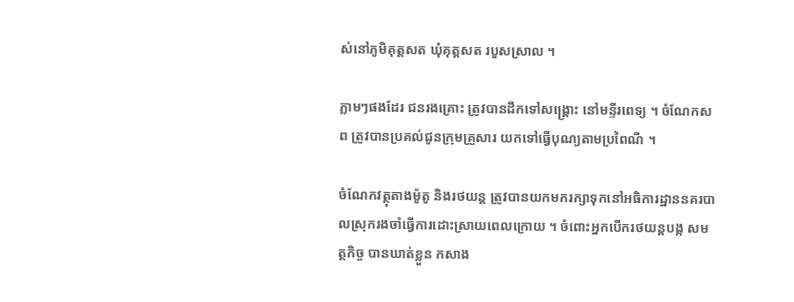ស់នៅភូមិគុត្តសត ឃុំគុត្តសត របួសស្រាល ។

ភ្លាមៗផងដែរ ជនរងគ្រោះ ត្រូវបានដឹកទៅសង្រ្គោះ នៅមន្ទីរពេទ្យ ។ ចំណែកសព ត្រូវបានប្រគល់ជូនក្រុមគ្រួសារ យកទៅធ្វើបុណ្យតាមប្រពៃណី ។

ចំណែកវត្ថុតាងម៉ូតូ និងរថយន្ត ត្រូវបានយកមករក្សាទុកនៅអធិការដ្ឋាននគរបាលស្រុករងចាំធ្វើការដោះស្រាយពេលក្រោយ ។ ចំពោះអ្នកបើករថយន្តបង្ក សមត្ថកិច្ច បានឃាត់ខ្លួន កសាង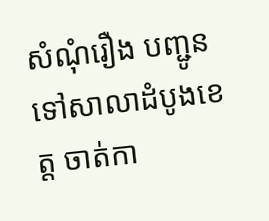សំណុំរឿង បញ្ជូនទៅសាលាដំបូងខេត្ត ចាត់កា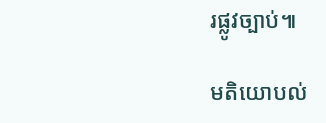រផ្លូវច្បាប់៕

មតិយោបល់